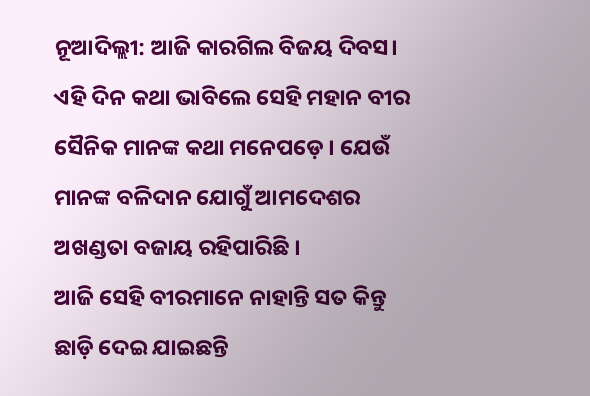ନୂଆଦିଲ୍ଲୀ: ଆଜି କାରଗିଲ ବିଜୟ ଦିବସ। ଏହି ଦିନ କଥା ଭାବିଲେ ସେହି ମହାନ ବୀର ସୈନିକ ମାନଙ୍କ କଥା ମନେପଡ଼େ । ଯେଉଁ ମାନଙ୍କ ବଳିଦାନ ଯୋଗୁଁ ଆମଦେଶର ଅଖଣ୍ଡତା ବଜାୟ ରହିପାରିଛି ।
ଆଜି ସେହି ବୀରମାନେ ନାହାନ୍ତି ସତ କିନ୍ତୁ ଛାଡ଼ି ଦେଇ ଯାଇଛନ୍ତି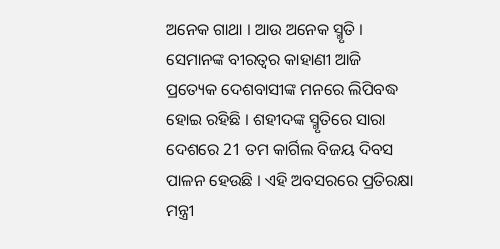ଅନେକ ଗାଥା । ଆଉ ଅନେକ ସ୍ମୃତି । ସେମାନଙ୍କ ବୀରତ୍ବର କାହାଣୀ ଆଜି ପ୍ରତ୍ୟେକ ଦେଶବାସୀଙ୍କ ମନରେ ଲିପିବଦ୍ଧ ହୋଇ ରହିଛି । ଶହୀଦଙ୍କ ସ୍ମୃତିରେ ସାରା ଦେଶରେ 21 ତମ କାର୍ଗିଲ ବିଜୟ ଦିବସ ପାଳନ ହେଉଛି । ଏହି ଅବସରରେ ପ୍ରତିରକ୍ଷା ମନ୍ତ୍ରୀ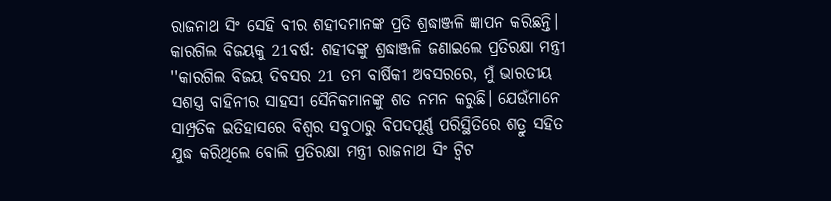ରାଜନାଥ ସିଂ ସେହି ବୀର ଶହୀଦମାନଙ୍କ ପ୍ରତି ଶ୍ରଦ୍ଧାଞ୍ଜଳି ଜ୍ଞାପନ କରିଛନ୍ତି।
କାରଗିଲ ବିଜୟକୁ 21ବର୍ଷ: ଶହୀଦଙ୍କୁ ଶ୍ରଦ୍ଧାଞ୍ଜଳି ଜଣାଇଲେ ପ୍ରତିରକ୍ଷା ମନ୍ତ୍ରୀ
''କାରଗିଲ ବିଜୟ ଦିବସର 21 ତମ ବାର୍ଷିକୀ ଅବସରରେ, ମୁଁ ଭାରତୀୟ ସଶସ୍ତ୍ର ବାହିନୀର ସାହସୀ ସୈନିକମାନଙ୍କୁ ଶତ ନମନ କରୁଛି। ଯେଉଁମାନେ ସାମ୍ପ୍ରତିକ ଇତିହାସରେ ବିଶ୍ୱର ସବୁଠାରୁ ବିପଦପୂର୍ଣ୍ଣ ପରିସ୍ଥିତିରେ ଶତ୍ରୁ ସହିତ ଯୁଦ୍ଧ କରିଥିଲେ ବୋଲି ପ୍ରତିରକ୍ଷା ମନ୍ତ୍ରୀ ରାଜନାଥ ସିଂ ଟ୍ବିଟ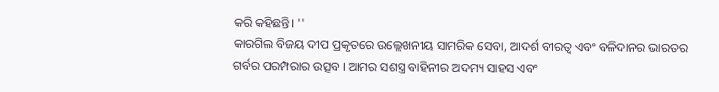କରି କହିଛନ୍ତି। ''
କାରଗିଲ ବିଜୟ ଦୀପ ପ୍ରକୃତରେ ଉଲ୍ଲେଖନୀୟ ସାମରିକ ସେବା, ଆଦର୍ଶ ବୀରତ୍ୱ ଏବଂ ବଳିଦାନର ଭାରତର ଗର୍ବର ପରମ୍ପରାର ଉତ୍ସବ । ଆମର ସଶସ୍ତ୍ର ବାହିନୀର ଅଦମ୍ୟ ସାହସ ଏବଂ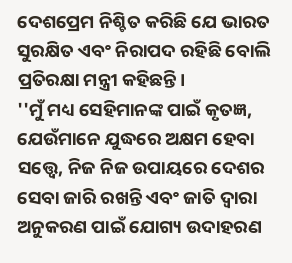ଦେଶପ୍ରେମ ନିଶ୍ଚିତ କରିଛି ଯେ ଭାରତ ସୁରକ୍ଷିତ ଏବଂ ନିରାପଦ ରହିଛି ବୋଲି ପ୍ରତିରକ୍ଷା ମନ୍ତ୍ରୀ କହିଛନ୍ତି।
''ମୁଁ ମଧ୍ୟ ସେହିମାନଙ୍କ ପାଇଁ କୃତଜ୍ଞ, ଯେଉଁମାନେ ଯୁଦ୍ଧରେ ଅକ୍ଷମ ହେବା ସତ୍ତ୍ୱେ, ନିଜ ନିଜ ଉପାୟରେ ଦେଶର ସେବା ଜାରି ରଖନ୍ତି ଏବଂ ଜାତି ଦ୍ୱାରା ଅନୁକରଣ ପାଇଁ ଯୋଗ୍ୟ ଉଦାହରଣ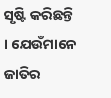ସୃଷ୍ଟି କରିଛନ୍ତି । ଯେଉଁମାନେ ଜାତିର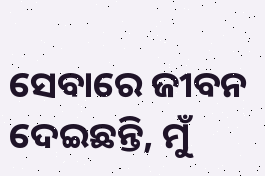ସେବାରେ ଜୀବନ ଦେଇଛନ୍ତି, ମୁଁ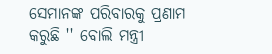ସେମାନଙ୍କ ପରିବାରକୁ ପ୍ରଣାମ କରୁଛି '' ବୋଲି ମନ୍ତ୍ରୀ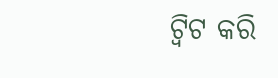ଟ୍ବିଟ କରି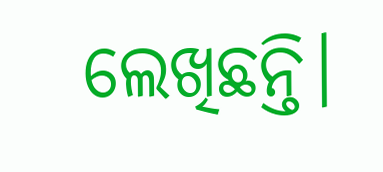ଲେଖିଛନ୍ତି।